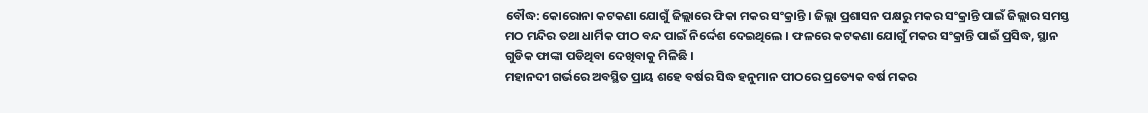ବୌଦ୍ଧ: କୋରୋନା କଟକଣା ଯୋଗୁଁ ଜିଲ୍ଲାରେ ଫିକା ମକର ସଂକ୍ରାନ୍ତି । ଜିଲ୍ଲା ପ୍ରଶାସନ ପକ୍ଷରୁ ମକର ସଂକ୍ରାନ୍ତି ପାଇଁ ଜିଲ୍ଲାର ସମସ୍ତ ମଠ ମନ୍ଦିର ତଥା ଧାର୍ମିକ ପୀଠ ବନ୍ଦ ପାଇଁ ନିର୍ଦ୍ଦେଶ ଦେଇଥିଲେ । ଫଳରେ କଟକଣା ଯୋଗୁଁ ମକର ସଂକ୍ରାନ୍ତି ପାଇଁ ପ୍ରସିଦ୍ଧ, ସ୍ଥାନ ଗୁଡିକ ଫାଙ୍କା ପଡିଥିବା ଦେଖିବାକୁ ମିଳିଛି ।
ମହାନଦୀ ଗର୍ଭରେ ଅବସ୍ଥିତ ପ୍ରାୟ ଶହେ ବର୍ଷର ସିଦ୍ଧ ହନୁମାନ ପୀଠରେ ପ୍ରତ୍ୟେକ ବର୍ଷ ମକର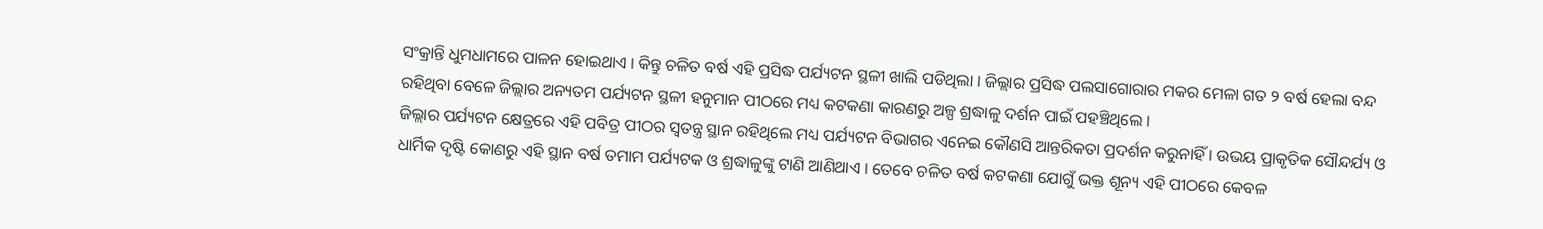ସଂକ୍ରାନ୍ତି ଧୁମଧାମରେ ପାଳନ ହୋଇଥାଏ । କିନ୍ତୁ ଚଳିତ ବର୍ଷ ଏହି ପ୍ରସିଦ୍ଧ ପର୍ଯ୍ୟଟନ ସ୍ଥଳୀ ଖାଲି ପଡିଥିଲା । ଜିଲ୍ଲାର ପ୍ରସିଦ୍ଧ ପଲସାଗୋରାର ମକର ମେଳା ଗତ ୨ ବର୍ଷ ହେଲା ବନ୍ଦ ରହିଥିବା ବେଳେ ଜିଲ୍ଲାର ଅନ୍ୟତମ ପର୍ଯ୍ୟଟନ ସ୍ଥଳୀ ହନୁମାନ ପୀଠରେ ମଧ୍ୟ କଟକଣା କାରଣରୁ ଅଳ୍ପ ଶ୍ରଦ୍ଧାଳୁ ଦର୍ଶନ ପାଇଁ ପହଞ୍ଚିଥିଲେ ।
ଜିଲ୍ଲାର ପର୍ଯ୍ୟଟନ କ୍ଷେତ୍ରରେ ଏହି ପବିତ୍ର ପୀଠର ସ୍ବତନ୍ତ୍ର ସ୍ଥାନ ରହିଥିଲେ ମଧ୍ୟ ପର୍ଯ୍ୟଟନ ବିଭାଗର ଏନେଇ କୌଣସି ଆନ୍ତରିକତା ପ୍ରଦର୍ଶନ କରୁନାହିଁ । ଉଭୟ ପ୍ରାକୃତିକ ସୌନ୍ଦର୍ଯ୍ୟ ଓ ଧାର୍ମିକ ଦୃଷ୍ଟି କୋଣରୁ ଏହି ସ୍ଥାନ ବର୍ଷ ତମାମ ପର୍ଯ୍ୟଟକ ଓ ଶ୍ରଦ୍ଧାଳୁଙ୍କୁ ଟାଣି ଆଣିଥାଏ । ତେବେ ଚଳିତ ବର୍ଷ କଟକଣା ଯୋଗୁଁ ଭକ୍ତ ଶୂନ୍ୟ ଏହି ପୀଠରେ କେବଳ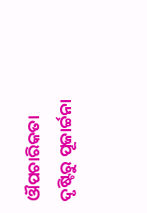ଔପଚାରିକତା ଦୃଷ୍ଟିରୁ ପୂଜାର୍ଚ୍ଚନା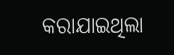କରାଯାଇଥିଲା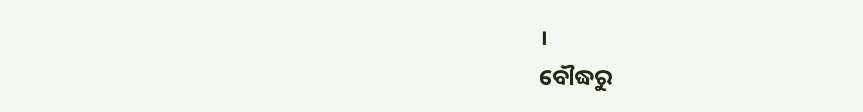।
ବୌଦ୍ଧରୁ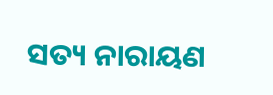ସତ୍ୟ ନାରାୟଣ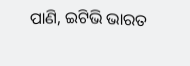ପାଣି, ଇଟିଭି ଭାରତ